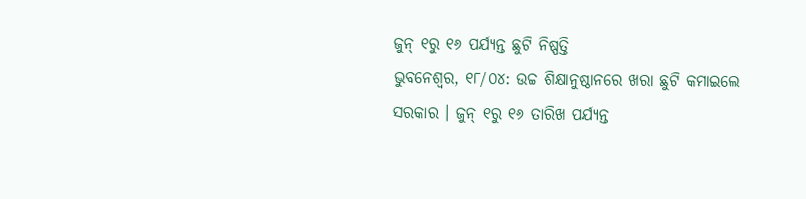ଜୁନ୍ ୧ରୁ ୧୬ ପର୍ଯ୍ୟନ୍ତ ଛୁଟି ନିଷ୍ପତ୍ତି
ଭୁବନେଶ୍ୱର, ୧୮/୦୪: ଉଚ୍ଚ ଶିକ୍ଷାନୁଷ୍ଠାନରେ ଖରା ଛୁଟି କମାଇଲେ ସରକାର । ଜୁନ୍ ୧ରୁ ୧୬ ତାରିଖ ପର୍ଯ୍ୟନ୍ତ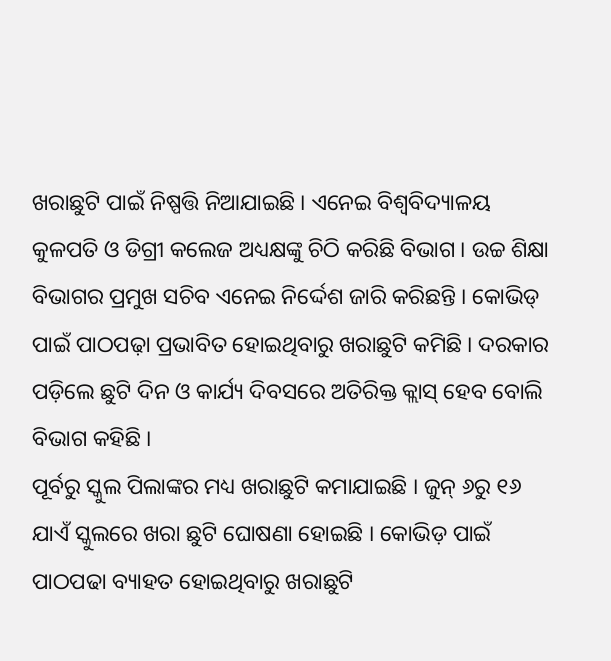ଖରାଛୁଟି ପାଇଁ ନିଷ୍ପତ୍ତି ନିଆଯାଇଛି । ଏନେଇ ବିଶ୍ୱବିଦ୍ୟାଳୟ କୁଳପତି ଓ ଡିଗ୍ରୀ କଲେଜ ଅଧ୍ୟକ୍ଷଙ୍କୁ ଚିଠି କରିଛି ବିଭାଗ । ଉଚ୍ଚ ଶିକ୍ଷା ବିଭାଗର ପ୍ରମୁଖ ସଚିବ ଏନେଇ ନିର୍ଦ୍ଦେଶ ଜାରି କରିଛନ୍ତି । କୋଭିଡ୍ ପାଇଁ ପାଠପଢ଼ା ପ୍ରଭାବିତ ହୋଇଥିବାରୁ ଖରାଛୁଟି କମିଛି । ଦରକାର ପଡ଼ିଲେ ଛୁଟି ଦିନ ଓ କାର୍ଯ୍ୟ ଦିବସରେ ଅତିରିକ୍ତ କ୍ଲାସ୍ ହେବ ବୋଲି ବିଭାଗ କହିଛି ।
ପୂର୍ବରୁ ସ୍କୁଲ ପିଲାଙ୍କର ମଧ୍ୟ ଖରାଛୁଟି କମାଯାଇଛି । ଜୁନ୍ ୬ରୁ ୧୬ ଯାଏଁ ସ୍କୁଲରେ ଖରା ଛୁଟି ଘୋଷଣା ହୋଇଛି । କୋଭିଡ଼ ପାଇଁ ପାଠପଢା ବ୍ୟାହତ ହୋଇଥିବାରୁ ଖରାଛୁଟି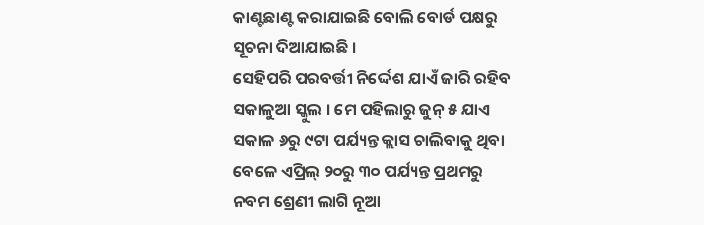କାଣ୍ଟଛାଣ୍ଟ କରାଯାଇଛି ବୋଲି ବୋର୍ଡ ପକ୍ଷରୁ ସୂଚନା ଦିଆଯାଇଛି ।
ସେହିପରି ପରବର୍ତ୍ତୀ ନିର୍ଦ୍ଦେଶ ଯାଏଁ ଜାରି ରହିବ ସକାଳୁଆ ସ୍କୁଲ । ମେ ପହିଲାରୁ ଜୁନ୍ ୫ ଯାଏ ସକାଳ ୬ରୁ ୯ଟା ପର୍ଯ୍ୟନ୍ତ କ୍ଲାସ ଚାଲିବାକୁ ଥିବା ବେଳେ ଏପ୍ରିଲ୍ ୨୦ରୁ ୩୦ ପର୍ଯ୍ୟନ୍ତ ପ୍ରଥମରୁ ନବମ ଶ୍ରେଣୀ ଲାଗି ନୂଆ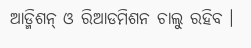ଆଡ୍ମିଶନ୍ ଓ ରିଆଡମିଶନ ଚାଲୁ ରହିବ ।